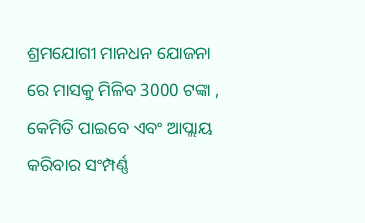ଶ୍ରମଯୋଗୀ ମାନଧନ ଯୋଜନା ରେ ମାସକୁ ମିଳିବ 3000 ଟଙ୍କା , କେମିତି ପାଇବେ ଏବଂ ଆପ୍ଲାୟ କରିବାର ସଂମ୍ପର୍ଣ୍ଣ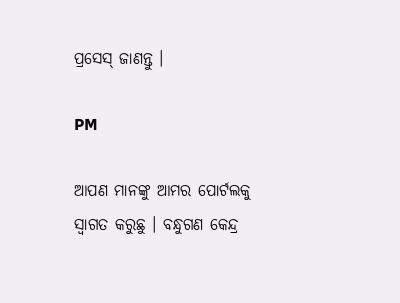ପ୍ରସେସ୍ ଜାଣନ୍ତୁ ।

PM

ଆପଣ ମାନଙ୍କୁ ଆମର ପୋର୍ଟଲକୁ ସ୍ୱାଗତ କରୁଛୁ । ବନ୍ଧୁଗଣ କେନ୍ଦ୍ର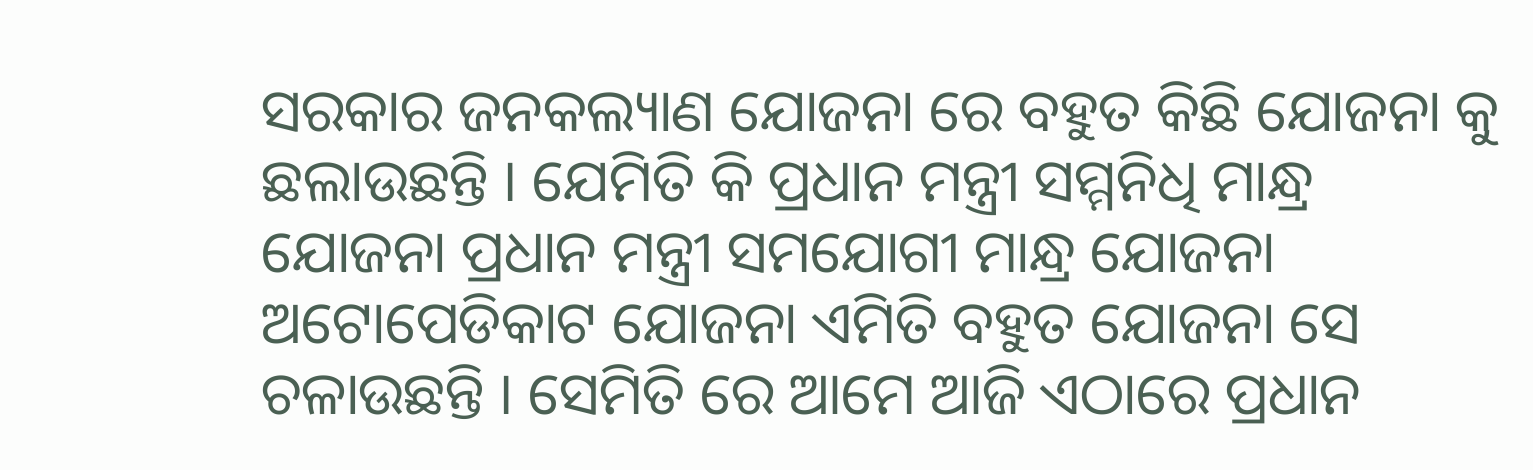ସରକାର ଜନକଲ୍ୟାଣ ଯୋଜନା ରେ ବହୁତ କିଛି ଯୋଜନା କୁ ଛଲାଉଛନ୍ତି । ଯେମିତି କି ପ୍ରଧାନ ମନ୍ତ୍ରୀ ସମ୍ମନିଧି ମାନ୍ଧ୍ର ଯୋଜନା ପ୍ରଧାନ ମନ୍ତ୍ରୀ ସମଯୋଗୀ ମାନ୍ଧ୍ର ଯୋଜନା ଅଟୋପେଡିକାଟ ଯୋଜନା ଏମିତି ବହୁତ ଯୋଜନା ସେ ଚଳାଉଛନ୍ତି । ସେମିତି ରେ ଆମେ ଆଜି ଏଠାରେ ପ୍ରଧାନ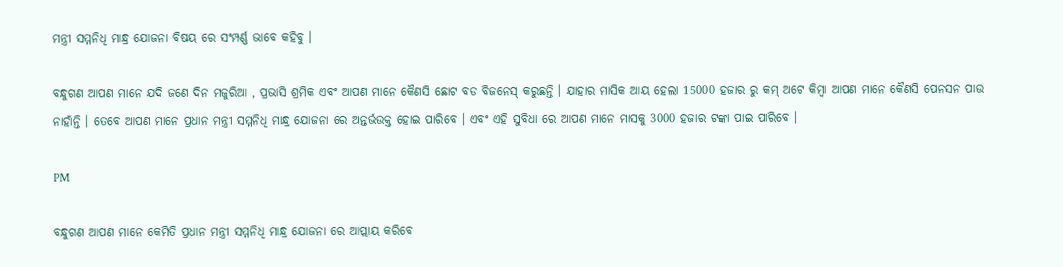ମନ୍ତ୍ରୀ ସମ୍ମନିଧି ମାନ୍ଧ୍ର ଯୋଜନା ବିଷୟ ରେ ସଂମ୍ପର୍ଣ୍ଣ ଭାବେ କହିବୁ ।

ବନ୍ଧୁଗଣ ଆପଣ ମାନେ ଯଦି ଜଣେ ଦିନ ମଜୁରିଆ , ପ୍ରଭାସି ଶ୍ରମିକ ଏବଂ ଆପଣ ମାନେ କୈଣସି ଛୋଟ ବଡ ବିଜନେସ୍ କରୁଛନ୍ତି । ଯାହାର ମାସିକ ଆୟ ହେଲା 15000 ହଜାର ରୁ କମ୍ ଅଟେ କିମ୍ବା ଆପଣ ମାନେ କୈଣସି ପେନସନ ପାଉ ନାହାଁନ୍ତି । ତେବେ ଆପଣ ମାନେ ପ୍ରଧାନ ମନ୍ତ୍ରୀ ସମ୍ମନିଧି ମାନ୍ଧ୍ର ଯୋଜନା ରେ ଅନ୍ତର୍ଭଉକ୍ତ ହୋଇ ପାରିବେ । ଏବଂ ଏହି ସୁବିଧା ରେ ଆପଣ ମାନେ ମାସକୁ 3000 ହଜାର ଟଙ୍କା ପାଇ ପାରିବେ ।

PM

ବନ୍ଧୁଗଣ ଆପଣ ମାନେ କେମିତି ପ୍ରଧାନ ମନ୍ତ୍ରୀ ସମ୍ମନିଧି ମାନ୍ଧ୍ର ଯୋଜନା ରେ ଆପ୍ଲାୟ କରିବେ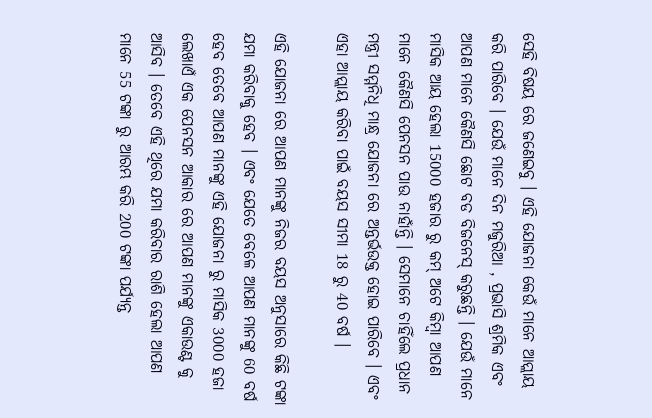ସେହି ବିଷୟ ରେ ଜଣେଇବୁ । ଏହି ଯୋଜନା କେଉଁ ମାନେ ଆପ୍ଲାୟ କରି ପାରିବେ । ଯେଉଁ ମାନେ ଦିନ ମଜୁରିଆ , ପ୍ରଭାସି ଶ୍ରମିକ ଏବଂ ଆପଣ ମାନେ କୈଣସି ଛୋଟ ବଡ ବିଜନେସ୍ କରୁଛନ୍ତି । ଯେଉଁ ମାନେ ମାସିକ ଆୟ ହେଲା 15000 ହଜାର ରୁ କମ୍ ଅଟେ କିମ୍ବା ଆପଣ ମାନେ କୈଣସି ପେନସନ ପାଉ ନାହାଁନ୍ତି । ସେମାନେ ଚାହିଁଲେ ପ୍ରଧାନ ମନ୍ତ୍ରୀ ସମ୍ମନିଧି ମାନ୍ଧ୍ର ଯୋଜନା ରେ ଅନ୍ତର୍ଭଉକ୍ତ ହୋଇ ପାରିବେ । ଏବଂ ଏହା ଆପ୍ଲାୟ କରିବା ପାଇଁ ବୟସ ସୀମା 18 ରୁ 40 ବର୍ଷ ।

ଏହି ଯୋଜନା ରେ ଆପଣ ମାନଙ୍କୁ ନିଜର ବୟସ ଅନୁସାରେ କିଛି ଟଙ୍କା ଯମା କରିବାକୁ ହେବ । ଏବଂ ଯେତେ ବେଳେ ଆପଣ ମାନଙ୍କୁ 60 ବର୍ଷ ହେବ ତେବେ ଆପଣ ମାନଙ୍କୁ ଏହି ଯୋଜନା ରୁ ମାସିକ 3000 ହଜା ଲେଖାଏଁ ଏକ ପେନସନ ଆକାର ରେ ଆପଣ ମାନଙ୍କୁ ଏକାଉଣ୍ଟ କୁ ଆସିବ । ତେବେ ଏହି ଥିରେ ଯମା କରିବାର ରାଶି ହେଲା ଆପଣ ମାନେ 55 ଟଙ୍କା ରୁ ଆରମ୍ଭ କରି 200 ଟଙ୍କା ପର୍ଯ୍ୟନ୍ତ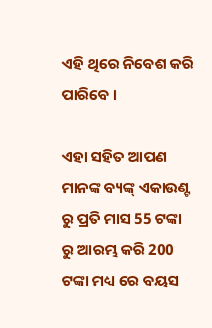ଏହି ଥିରେ ନିବେଶ କରି ପାରିବେ ।

ଏହା ସହିତ ଆପଣ ମାନଙ୍କ ବ୍ୟଙ୍କ୍ ଏକାଉଣ୍ଟ ରୁ ପ୍ରତି ମାସ 55 ଟଙ୍କା ରୁ ଆରମ୍ଭ କରି 200 ଟଙ୍କା ମଧ୍ୟ ରେ ବୟସ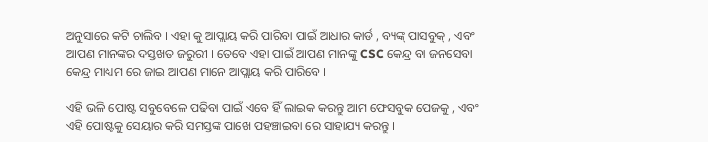ଅନୁସାରେ କଟି ଚାଲିବ । ଏହା କୁ ଆପ୍ଲାୟ କରି ପାରିବା ପାଇଁ ଆଧାର କାର୍ଡ , ବ୍ୟଙ୍କ୍ ପାସବୁକ୍ , ଏବଂ ଆପଣ ମାନଙ୍କର ଦସ୍ତଖତ ଜରୁରୀ । ତେବେ ଏହା ପାଇଁ ଆପଣ ମାନଙ୍କୁ CSC କେନ୍ଦ୍ର ବା ଜନସେବା କେନ୍ଦ୍ର ମାଧ୍ୟମ ରେ ଜାଇ ଆପଣ ମାନେ ଆପ୍ଲାୟ କରି ପାରିବେ ।

ଏହି ଭଳି ପୋଷ୍ଟ ସବୁବେଳେ ପଢିବା ପାଇଁ ଏବେ ହିଁ ଲାଇକ କରନ୍ତୁ ଆମ ଫେସବୁକ ପେଜକୁ , ଏବଂ ଏହି ପୋଷ୍ଟକୁ ସେୟାର କରି ସମସ୍ତଙ୍କ ପାଖେ ପହଞ୍ଚାଇବା ରେ ସାହାଯ୍ୟ କରନ୍ତୁ ।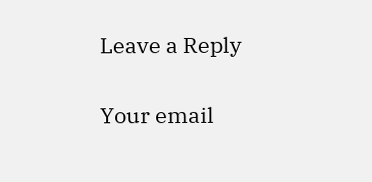Leave a Reply

Your email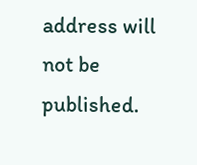address will not be published.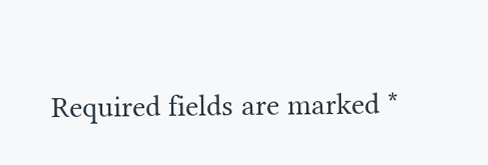Required fields are marked *